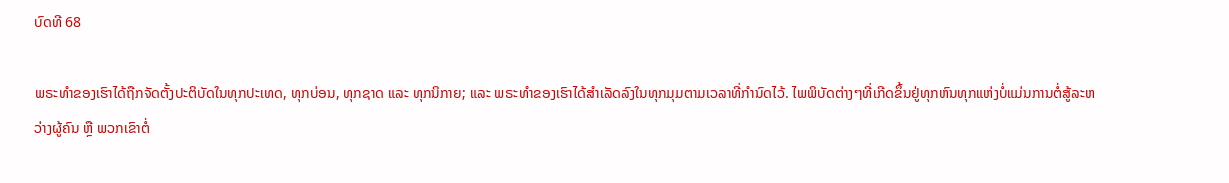ບົດທີ 68

ພຣະທຳຂອງເຮົາໄດ້ຖືກຈັດຕັ້ງປະຕິບັດໃນທຸກປະເທດ, ທຸກບ່ອນ, ທຸກຊາດ ແລະ ທຸກນິກາຍ; ແລະ ພຣະທຳຂອງເຮົາໄດ້ສຳເລັດລົງໃນທຸກມຸມຕາມເວລາທີ່ກຳນົດໄວ້. ໄພພິບັດຕ່າງໆທີ່ເກີດຂຶ້ນຢູ່ທຸກຫົນທຸກແຫ່ງບໍ່ແມ່ນການຕໍ່ສູ້ລະຫວ່າງຜູ້ຄົນ ຫຼື ພວກເຂົາຕໍ່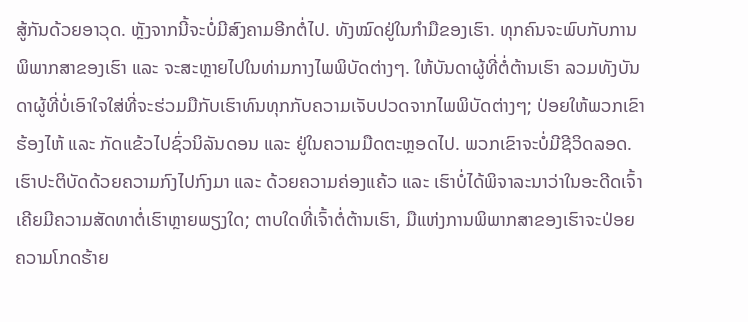ສູ້ກັນດ້ວຍອາວຸດ. ຫຼັງຈາກນີ້ຈະບໍ່ມີສົງຄາມອີກຕໍ່ໄປ. ທັງໝົດຢູ່ໃນກຳມືຂອງເຮົາ. ທຸກຄົນຈະພົບກັບການພິພາກສາຂອງເຮົາ ແລະ ຈະສະຫຼາຍໄປໃນທ່າມກາງໄພພິບັດຕ່າງໆ. ໃຫ້ບັນດາຜູ້ທີ່ຕໍ່ຕ້ານເຮົາ ລວມທັງບັນດາຜູ້ທີ່ບໍ່ເອົາໃຈໃສ່ທີ່ຈະຮ່ວມມືກັບເຮົາທົນທຸກກັບຄວາມເຈັບປວດຈາກໄພພິບັດຕ່າງໆ; ປ່ອຍໃຫ້ພວກເຂົາຮ້ອງໄຫ້ ແລະ ກັດແຂ້ວໄປຊົ່ວນິລັນດອນ ແລະ ຢູ່ໃນຄວາມມືດຕະຫຼອດໄປ. ພວກເຂົາຈະບໍ່ມີຊີວິດລອດ. ເຮົາປະຕິບັດດ້ວຍຄວາມກົງໄປກົງມາ ແລະ ດ້ວຍຄວາມຄ່ອງແຄ້ວ ແລະ ເຮົາບໍ່ໄດ້ພິຈາລະນາວ່າໃນອະດີດເຈົ້າເຄີຍມີຄວາມສັດທາຕໍ່ເຮົາຫຼາຍພຽງໃດ; ຕາບໃດທີ່ເຈົ້າຕໍ່ຕ້ານເຮົາ, ມືແຫ່ງການພິພາກສາຂອງເຮົາຈະປ່ອຍຄວາມໂກດຮ້າຍ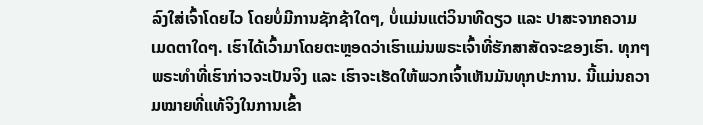ລົງໃສ່ເຈົ້າໂດຍໄວ ໂດຍບໍ່ມີການຊັກຊ້າໃດໆ, ບໍ່ແມ່ນແຕ່ວິນາທີດຽວ ແລະ ປາສະຈາກຄວາມເມດຕາໃດໆ. ເຮົາໄດ້ເວົ້າມາໂດຍຕະຫຼອດວ່າເຮົາແມ່ນພຣະເຈົ້າທີ່ຮັກສາສັດຈະຂອງເຮົາ. ທຸກໆພຣະທຳທີ່ເຮົາກ່າວຈະເປັນຈິງ ແລະ ເຮົາຈະເຮັດໃຫ້ພວກເຈົ້າເຫັນມັນທຸກປະການ. ນີ້ແມ່ນຄວາມໝາຍທີ່ແທ້ຈິງໃນການເຂົ້າ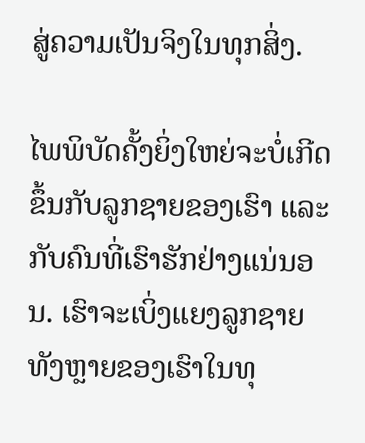ສູ່ຄວາມເປັນຈິງໃນທຸກສິ່ງ.

ໄພພິບັດຄັ້ງຍິ່ງໃຫຍ່ຈະບໍ່ເກີດຂຶ້ນກັບລູກຊາຍຂອງເຮົາ ແລະ ກັບຄົນທີ່ເຮົາຮັກຢ່າງແນ່ນອນ. ເຮົາຈະເບິ່ງແຍງລູກຊາຍທັງຫຼາຍຂອງເຮົາໃນທຸ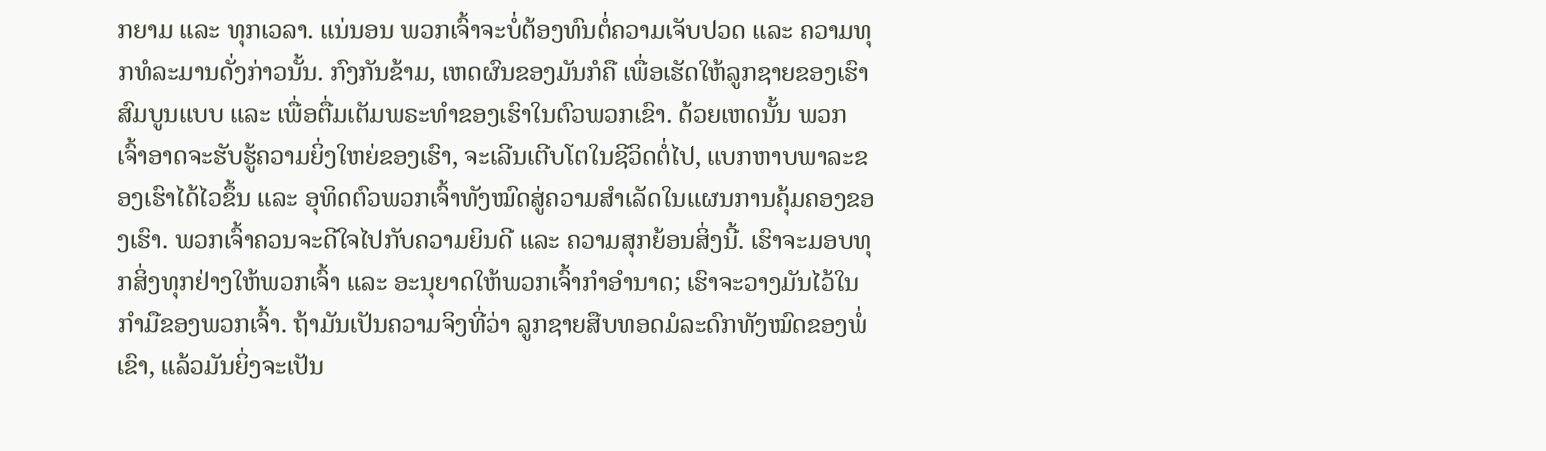ກຍາມ ແລະ ທຸກເວລາ. ແນ່ນອນ ພວກເຈົ້າຈະບໍ່ຕ້ອງທົນຕໍ່ຄວາມເຈັບປວດ ແລະ ຄວາມທຸກທໍລະມານດັ່ງກ່າວນັ້ນ. ກົງກັນຂ້າມ, ເຫດຜົນຂອງມັນກໍຄື ເພື່ອເຮັດໃຫ້ລູກຊາຍຂອງເຮົາສົມບູນແບບ ແລະ ເພື່ອຕື່ມເຕັມພຣະທຳຂອງເຮົາໃນຕົວພວກເຂົາ. ດ້ວຍເຫດນັ້ນ ພວກເຈົ້າອາດຈະຮັບຮູ້ຄວາມຍິ່ງໃຫຍ່ຂອງເຮົາ, ຈະເລີນເຕີບໂຕໃນຊີວິດຕໍ່ໄປ, ແບກຫາບພາລະຂອງເຮົາໄດ້ໄວຂຶ້ນ ແລະ ອຸທິດຕົວພວກເຈົ້າທັງໝົດສູ່ຄວາມສຳເລັດໃນແຜນການຄຸ້ມຄອງຂອງເຮົາ. ພວກເຈົ້າຄວນຈະດີໃຈໄປກັບຄວາມຍິນດີ ແລະ ຄວາມສຸກຍ້ອນສິ່ງນີ້. ເຮົາຈະມອບທຸກສິ່ງທຸກຢ່າງໃຫ້ພວກເຈົ້າ ແລະ ອະນຸຍາດໃຫ້ພວກເຈົ້າກຳອຳນາດ; ເຮົາຈະວາງມັນໄວ້ໃນກໍາມືຂອງພວກເຈົ້າ. ຖ້າມັນເປັນຄວາມຈິງທີ່ວ່າ ລູກຊາຍສືບທອດມໍລະດົກທັງໝົດຂອງພໍ່ເຂົາ, ແລ້ວມັນຍິ່ງຈະເປັນ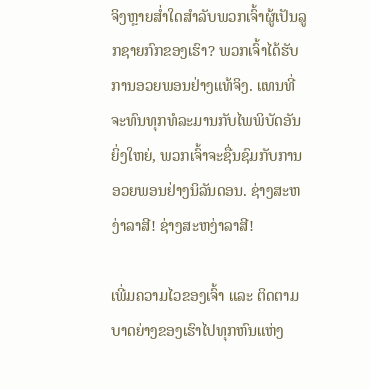ຈິງຫຼາຍສໍ່າໃດສໍາລັບພວກເຈົ້າຜູ້ເປັນລູກຊາຍກົກຂອງເຮົາ? ພວກເຈົ້າໄດ້ຮັບການອວຍພອນຢ່າງແທ້ຈິງ. ແທນທີ່ຈະທົນທຸກທໍລະມານກັບໄພພິບັດອັນຍິ່ງໃຫຍ່, ພວກເຈົ້າຈະຊື່ນຊົມກັບການອວຍພອນຢ່າງນິລັນດອນ. ຊ່າງສະຫງ່າລາສີ! ຊ່າງສະຫງ່າລາສີ!

ເພີ່ມຄວາມໄວຂອງເຈົ້າ ແລະ ຕິດຕາມບາດຍ່າງຂອງເຮົາໄປທຸກຫົນແຫ່ງ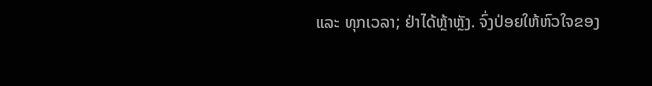ແລະ ທຸກເວລາ; ຢ່າໄດ້ຫຼ້າຫຼັງ. ຈົ່ງປ່ອຍໃຫ້ຫົວໃຈຂອງ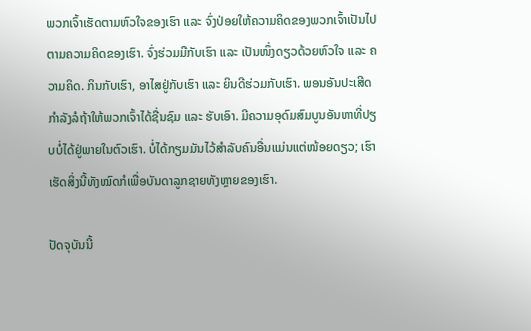ພວກເຈົ້າເຮັດຕາມຫົວໃຈຂອງເຮົາ ແລະ ຈົ່ງປ່ອຍໃຫ້ຄວາມຄິດຂອງພວກເຈົ້າເປັນໄປຕາມຄວາມຄິດຂອງເຮົາ. ຈົ່ງຮ່ວມມືກັບເຮົາ ແລະ ເປັນໜຶ່ງດຽວດ້ວຍຫົວໃຈ ແລະ ຄວາມຄິດ. ກິນກັບເຮົາ, ອາໄສຢູ່ກັບເຮົາ ແລະ ຍິນດີຮ່ວມກັບເຮົາ. ພອນອັນປະເສີດກໍາລັງລໍຖ້າໃຫ້ພວກເຈົ້າໄດ້ຊື່ນຊົມ ແລະ ຮັບເອົາ. ມີຄວາມອຸດົມສົມບູນອັນຫາທີ່ປຽບບໍ່ໄດ້ຢູ່ພາຍໃນຕົວເຮົາ. ບໍ່ໄດ້ກຽມມັນໄວ້ສໍາລັບຄົນອື່ນແມ່ນແຕ່ໜ້ອຍດຽວ; ເຮົາເຮັດສິ່ງນີ້ທັງໝົດກໍເພື່ອບັນດາລູກຊາຍທັງຫຼາຍຂອງເຮົາ.

ປັດຈຸບັນນີ້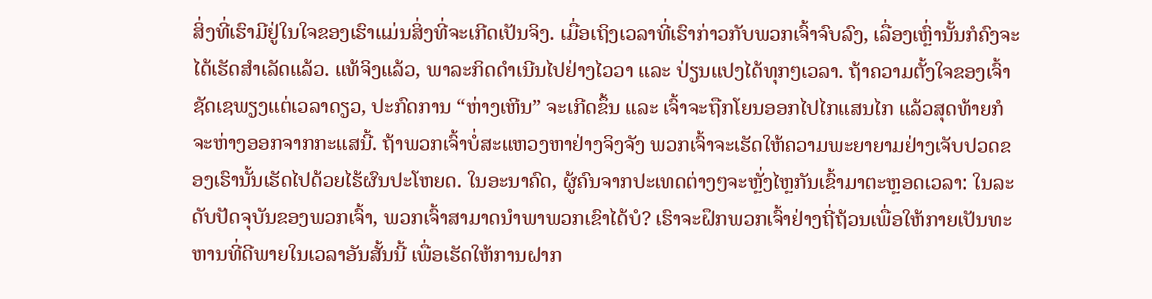ສິ່ງທີ່ເຮົາມີຢູ່ໃນໃຈຂອງເຮົາແມ່ນສິ່ງທີ່ຈະເກີດເປັນຈິງ. ເມື່ອເຖິງເວລາທີ່ເຮົາກ່າວກັບພວກເຈົ້າຈົບລົງ, ເລື່ອງເຫຼົ່ານັ້ນກໍຄົງຈະໄດ້ເຮັດສຳເລັດແລ້ວ. ແທ້ຈິງແລ້ວ, ພາລະກິດດຳເນີນໄປຢ່າງໄວວາ ແລະ ປ່ຽນແປງໄດ້ທຸກໆເວລາ. ຖ້າຄວາມຕັ້ງໃຈຂອງເຈົ້າຊັດເຊພຽງແຕ່ເວລາດຽວ, ປະກົດການ “ຫ່າງເຫີນ” ຈະເກີດຂຶ້ນ ແລະ ເຈົ້າຈະຖືກໂຍນອອກໄປໄກແສນໄກ ແລ້ວສຸດທ້າຍກໍຈະຫ່າງອອກຈາກກະແສນີ້. ຖ້າພວກເຈົ້າບໍ່ສະແຫວງຫາຢ່າງຈິງຈັງ ພວກເຈົ້າຈະເຮັດໃຫ້ຄວາມພະຍາຍາມຢ່າງເຈັບປວດຂອງເຮົານັ້ນເຮັດໄປດ້ວຍໄຮ້ຜົນປະໂຫຍດ. ໃນອະນາຄົດ, ຜູ້ຄົນຈາກປະເທດຕ່າງໆຈະຫຼັ່ງໄຫຼກັນເຂົ້າມາຕະຫຼອດເວລາ: ໃນລະດັບປັດຈຸບັນຂອງພວກເຈົ້າ, ພວກເຈົ້າສາມາດນຳພາພວກເຂົາໄດ້ບໍ? ເຮົາຈະຝຶກພວກເຈົ້າຢ່າງຖີ່ຖ້ວນເພື່ອໃຫ້ກາຍເປັນທະຫານທີ່ດີພາຍໃນເວລາອັນສັ້ນນີ້ ເພື່ອເຮັດໃຫ້ການຝາກ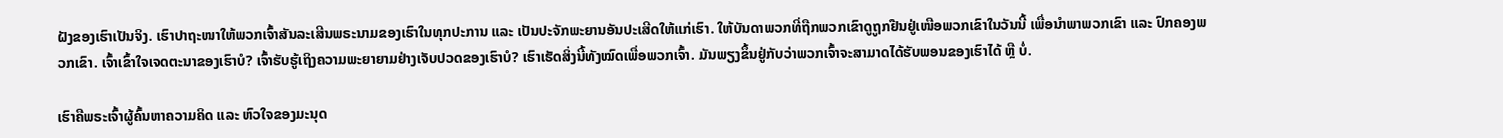ຝັງຂອງເຮົາເປັນຈິງ. ເຮົາປາຖະໜາໃຫ້ພວກເຈົ້າສັນລະເສີນພຣະນາມຂອງເຮົາໃນທຸກປະການ ແລະ ເປັນປະຈັກພະຍານອັນປະເສີດໃຫ້ແກ່ເຮົາ. ໃຫ້ບັນດາພວກທີ່ຖືກພວກເຂົາດູຖູກຢືນຢູ່ເໜືອພວກເຂົາໃນວັນນີ້ ເພື່ອນຳພາພວກເຂົາ ແລະ ປົກຄອງພວກເຂົາ. ເຈົ້າເຂົ້າໃຈເຈດຕະນາຂອງເຮົາບໍ? ເຈົ້າຮັບຮູ້ເຖິງຄວາມພະຍາຍາມຢ່າງເຈັບປວດຂອງເຮົາບໍ? ເຮົາເຮັດສິ່ງນີ້ທັງໝົດເພື່ອພວກເຈົ້າ. ມັນພຽງຂຶ້ນຢູ່ກັບວ່າພວກເຈົ້າຈະສາມາດໄດ້ຮັບພອນຂອງເຮົາໄດ້ ຫຼື ບໍ່.

ເຮົາຄືພຣະເຈົ້າຜູ້ຄົ້ນຫາຄວາມຄິດ ແລະ ຫົວໃຈຂອງມະນຸດ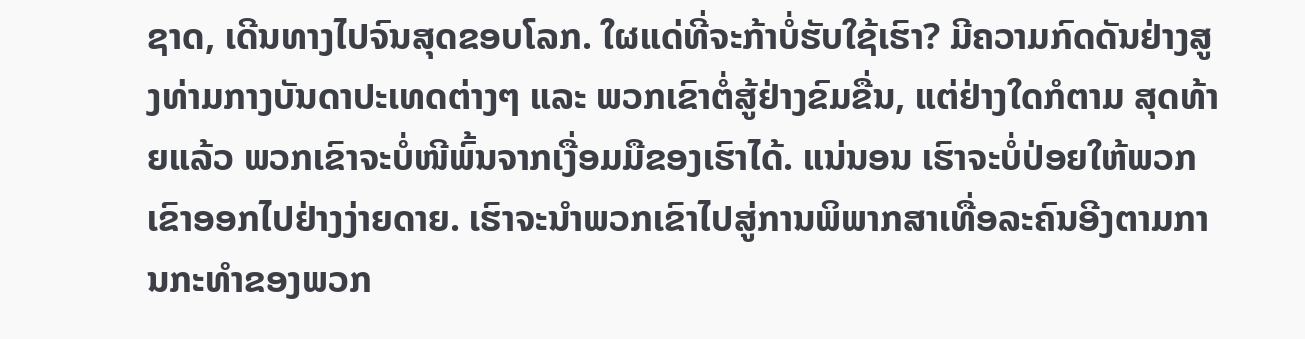ຊາດ, ເດີນທາງໄປຈົນສຸດຂອບໂລກ. ໃຜແດ່ທີ່ຈະກ້າບໍ່ຮັບໃຊ້ເຮົາ? ມີຄວາມກົດດັນຢ່າງສູງທ່າມກາງບັນດາປະເທດຕ່າງໆ ແລະ ພວກເຂົາຕໍ່ສູ້ຢ່າງຂົມຂື່ນ, ແຕ່ຢ່າງໃດກໍຕາມ ສຸດທ້າຍແລ້ວ ພວກເຂົາຈະບໍ່ໜີພົ້ນຈາກເງື່ອມມືຂອງເຮົາໄດ້. ແນ່ນອນ ເຮົາຈະບໍ່ປ່ອຍໃຫ້ພວກເຂົາອອກໄປຢ່າງງ່າຍດາຍ. ເຮົາຈະນຳພວກເຂົາໄປສູ່ການພິພາກສາເທື່ອລະຄົນອີງຕາມການກະທໍາຂອງພວກ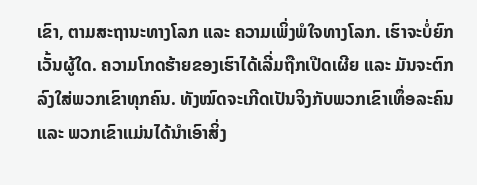ເຂົາ, ຕາມສະຖານະທາງໂລກ ແລະ ຄວາມເພິ່ງພໍໃຈທາງໂລກ. ເຮົາຈະບໍ່ຍົກເວັ້ນຜູ້ໃດ. ຄວາມໂກດຮ້າຍຂອງເຮົາໄດ້ເລີ່ມຖືກເປີດເຜີຍ ແລະ ມັນຈະຕົກລົງໃສ່ພວກເຂົາທຸກຄົນ. ທັງໝົດຈະເກີດເປັນຈິງກັບພວກເຂົາເທຶ່ອລະຄົນ ແລະ ພວກເຂົາແມ່ນໄດ້ນຳເອົາສິ່ງ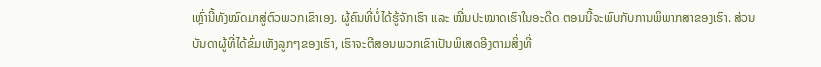ເຫຼົ່ານີ້ທັງໝົດມາສູ່ຕົວພວກເຂົາເອງ. ຜູ້ຄົນທີ່ບໍ່ໄດ້ຮູ້ຈັກເຮົາ ແລະ ໝີ່ນປະໝາດເຮົາໃນອະດີດ ຕອນນີ້ຈະພົບກັບການພິພາກສາຂອງເຮົາ. ສ່ວນບັນດາຜູ້ທີ່ໄດ້ຂົ່ມເຫັງລູກໆຂອງເຮົາ, ເຮົາຈະຕີສອນພວກເຂົາເປັນພິເສດອີງຕາມສິ່ງທີ່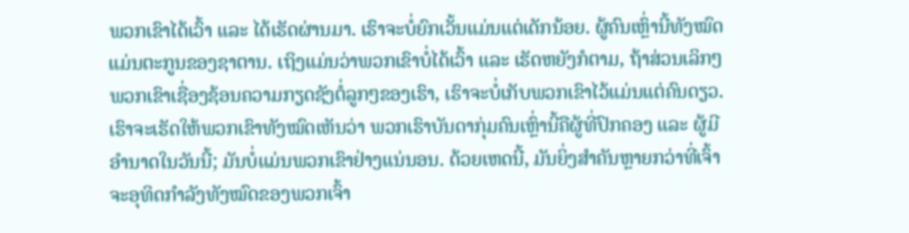ພວກເຂົາໄດ້ເວົ້າ ແລະ ໄດ້ເຮັດຜ່ານມາ. ເຮົາຈະບໍ່ຍົກເວັ້ນແມ່ນແຕ່ເດັກນ້ອຍ. ຜູ້ຄົນເຫຼົ່ານີ້ທັງໝົດແມ່ນຕະກູນຂອງຊາຕານ. ເຖິງແມ່ນວ່າພວກເຂົາບໍ່ໄດ້ເວົ້າ ແລະ ເຮັດຫຍັງກໍຕາມ, ຖ້າສ່ວນເລິກໆພວກເຂົາເຊື່ອງຊ້ອນຄວາມກຽດຊັງຕໍ່ລູກໆຂອງເຮົາ, ເຮົາຈະບໍ່ເກັບພວກເຂົາໄວ້ແມ່ນແຕ່ຄົນດຽວ. ເຮົາຈະເຮັດໃຫ້ພວກເຂົາທັງໝົດເຫັນວ່າ ພວກເຮົາບັນດາກຸ່ມຄົນເຫຼົ່ານີ້ຄືຜູ້ທີ່ປົກຄອງ ແລະ ຜູ້ມີອຳນາດໃນວັນນີ້; ມັນບໍ່ແມ່ນພວກເຂົາຢ່າງແນ່ນອນ. ດ້ວຍເຫດນີ້, ມັນຍິ່ງສໍາຄັນຫຼາຍກວ່າທີ່ເຈົ້າຈະອຸທິດກໍາລັງທັງໝົດຂອງພວກເຈົ້າ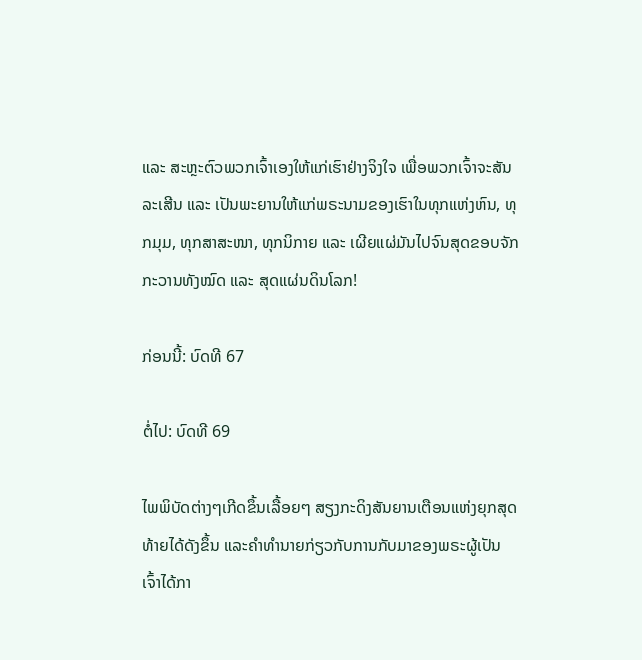ແລະ ສະຫຼະຕົວພວກເຈົ້າເອງໃຫ້ແກ່ເຮົາຢ່າງຈິງໃຈ ເພື່ອພວກເຈົ້າຈະສັນລະເສີນ ແລະ ເປັນພະຍານໃຫ້ແກ່ພຣະນາມຂອງເຮົາໃນທຸກແຫ່ງຫົນ, ທຸກມຸມ, ທຸກສາສະໜາ, ທຸກນິກາຍ ແລະ ເຜີຍແຜ່ມັນໄປຈົນສຸດຂອບຈັກກະວານທັງໝົດ ແລະ ສຸດແຜ່ນດິນໂລກ!

ກ່ອນນີ້: ບົດທີ 67

ຕໍ່ໄປ: ບົດທີ 69

ໄພພິບັດຕ່າງໆເກີດຂຶ້ນເລື້ອຍໆ ສຽງກະດິງສັນຍານເຕືອນແຫ່ງຍຸກສຸດທ້າຍໄດ້ດັງຂຶ້ນ ແລະຄໍາທໍານາຍກ່ຽວກັບການກັບມາຂອງພຣະຜູ້ເປັນເຈົ້າໄດ້ກາ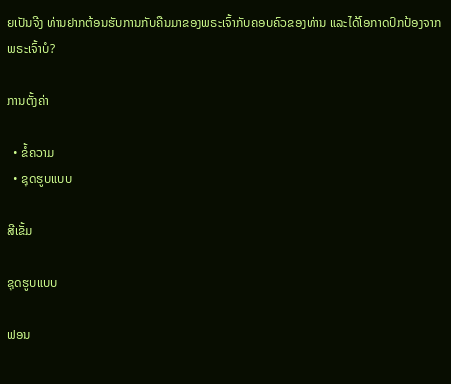ຍເປັນຈີງ ທ່ານຢາກຕ້ອນຮັບການກັບຄືນມາຂອງພຣະເຈົ້າກັບຄອບຄົວຂອງທ່ານ ແລະໄດ້ໂອກາດປົກປ້ອງຈາກພຣະເຈົ້າບໍ?

ການຕັ້ງຄ່າ

  • ຂໍ້ຄວາມ
  • ຊຸດຮູບແບບ

ສີເຂັ້ມ

ຊຸດຮູບແບບ

ຟອນ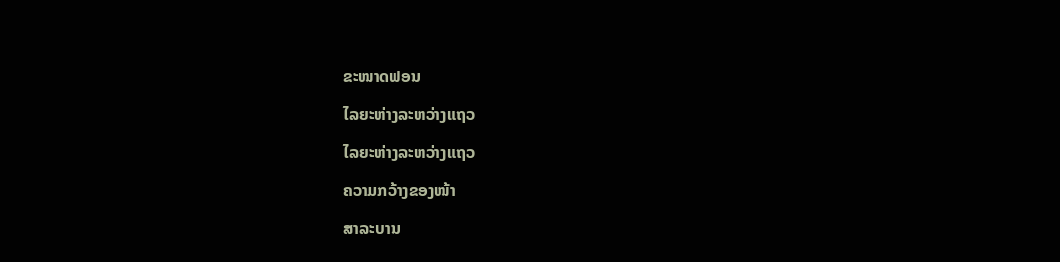ຂະໜາດຟອນ

ໄລຍະຫ່າງລະຫວ່າງແຖວ

ໄລຍະຫ່າງລະຫວ່າງແຖວ

ຄວາມກວ້າງຂອງໜ້າ

ສາລະບານ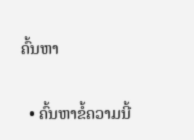ຄົ້ນຫາ

  • ຄົ້ນຫາຂໍ້ຄວາມນີ້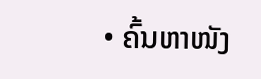• ຄົ້ນຫາໜັງ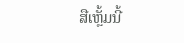ສືເຫຼັ້ມນີ້